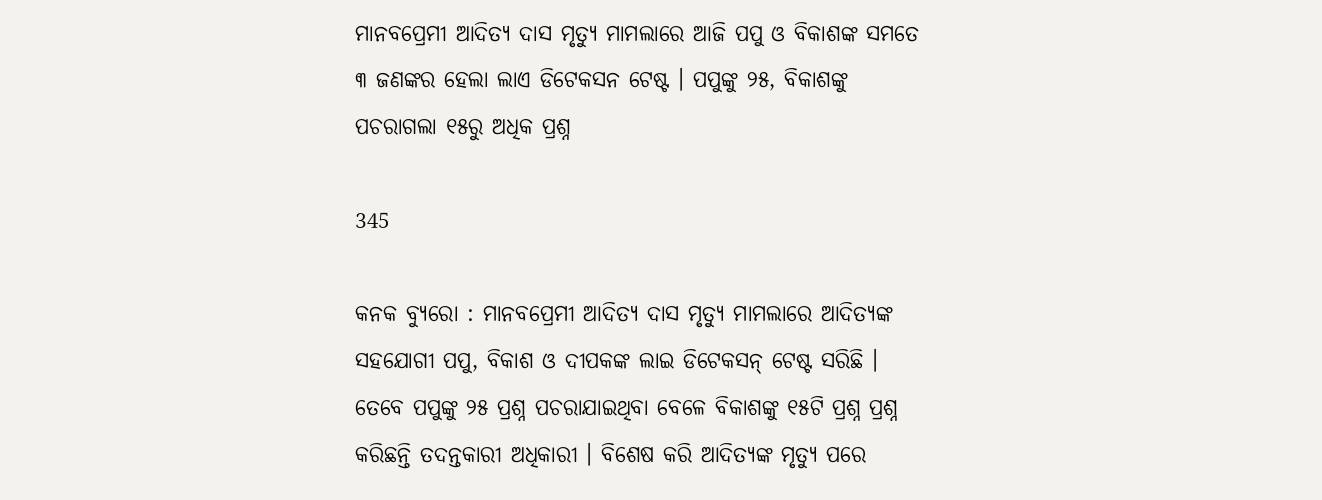ମାନବପ୍ରେମୀ ଆଦିତ୍ୟ ଦାସ ମୃତ୍ୟୁ ମାମଲାରେ ଆଜି ପପୁ ଓ ବିକାଶଙ୍କ ସମତେ ୩ ଜଣଙ୍କର ହେଲା ଲାଏ ଡିଟେକସନ ଟେଷ୍ଟ । ପପୁଙ୍କୁ ୨୫, ବିକାଶଙ୍କୁ ପଚରାଗଲା ୧୫ରୁ ଅଧିକ ପ୍ରଶ୍ନ

345

କନକ ବ୍ୟୁରୋ : ମାନବପ୍ରେମୀ ଆଦିତ୍ୟ ଦାସ ମୃତ୍ୟୁ ମାମଲାରେ ଆଦିତ୍ୟଙ୍କ ସହଯୋଗୀ ପପୁ, ବିକାଶ ଓ ଦୀପକଙ୍କ ଲାଇ ଡିଟେକସନ୍ ଟେଷ୍ଟ ସରିଛି । ତେବେ ପପୁଙ୍କୁ ୨୫ ପ୍ରଶ୍ନ ପଚରାଯାଇଥିବା ବେଳେ ବିକାଶଙ୍କୁ ୧୫ଟି ପ୍ରଶ୍ନ ପ୍ରଶ୍ନ କରିଛନ୍ତି ତଦନ୍ତକାରୀ ଅଧିକାରୀ । ବିଶେଷ କରି ଆଦିତ୍ୟଙ୍କ ମୃତ୍ୟୁ ପରେ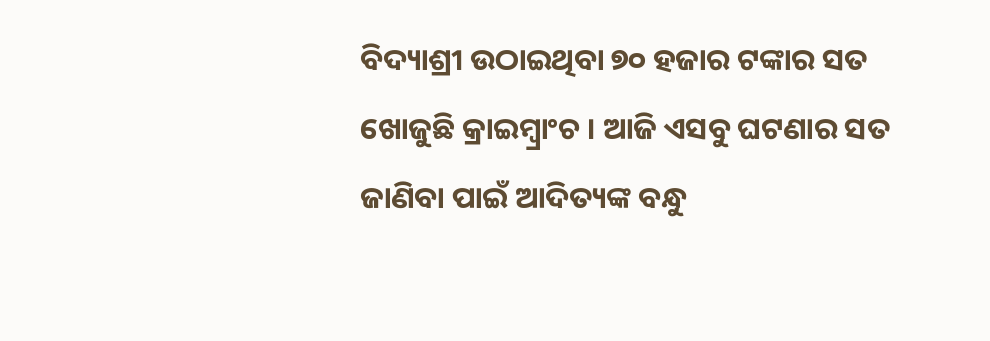ବିଦ୍ୟାଶ୍ରୀ ଉଠାଇଥିବା ୭୦ ହଜାର ଟଙ୍କାର ସତ ଖୋଜୁଛି କ୍ରାଇମ୍ବ୍ରାଂଚ । ଆଜି ଏସବୁ ଘଟଣାର ସତ ଜାଣିବା ପାଇଁ ଆଦିତ୍ୟଙ୍କ ବନ୍ଧୁ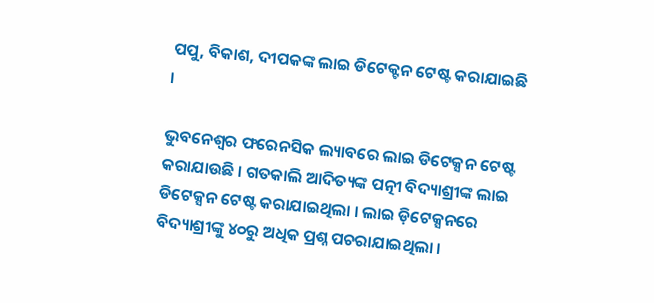ପପୁ, ବିକାଶ, ଦୀପକଙ୍କ ଲାଇ ଡିଟେକ୍ଟନ ଟେଷ୍ଟ କରାଯାଇଛି ।

ଭୁବନେଶ୍ୱର ଫରେନସିକ ଲ୍ୟାବରେ ଲାଇ ଡିଟେକ୍ସନ ଟେଷ୍ଟ କରାଯାଉଛି । ଗତକାଲି ଆଦିତ୍ୟଙ୍କ ପତ୍ନୀ ବିଦ୍ୟାଶ୍ରୀଙ୍କ ଲାଇ ଡିଟେକ୍ସନ ଟେଷ୍ଟ କରାଯାଇଥିଲା । ଲାଇ ଡ଼ିଟେକ୍ସନରେ ବିଦ୍ୟାଶ୍ରୀଙ୍କୁ ୪୦ରୁ ଅଧିକ ପ୍ରଶ୍ନ ପଚରାଯାଇଥିଲା ।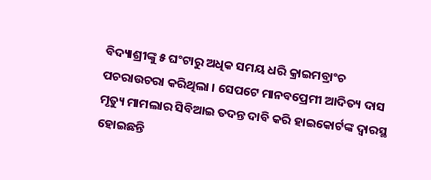ବିଦ୍ୟାଶ୍ରୀଙ୍କୁ ୫ ଘଂଟାରୁ ଅଧିକ ସମୟ ଧରି କ୍ରାଇମବ୍ରାଂଚ ପଚରାଉଚରା କରିଥିଲା । ସେପଟେ ମାନବପ୍ରେମୀ ଆଦିତ୍ୟ ଦାସ ମୃତ୍ୟୁ ମାମଲାର ସିବିଆଇ ତଦନ୍ତ ଦାବି କରି ହାଇକୋର୍ଟଙ୍କ ଦ୍ୱାରସ୍ଥ ହୋଇଛନ୍ତି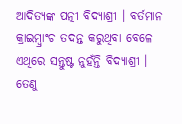ଆଦିତ୍ୟଙ୍କ ପତ୍ନୀ ବିଦ୍ୟାଶ୍ରୀ । ବର୍ତମାନ କ୍ରାଇମ୍ବ୍ରାଂଚ ତଦନ୍ତ କରୁଥିବା ବେଳେ ଏଥିରେ ସନ୍ତୁଷ୍ଟ ନୁହଁନ୍ତି ବିଦ୍ୟାଶ୍ରୀ । ତେଣୁ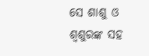ସେ ଶାଶୁ ଓ ଶ୍ୱଶୁରଙ୍କ ସହ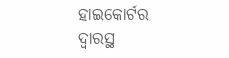ହାଇକୋର୍ଟର ଦ୍ୱାରସ୍ଥ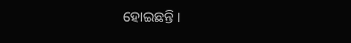ହୋଇଛନ୍ତି ।